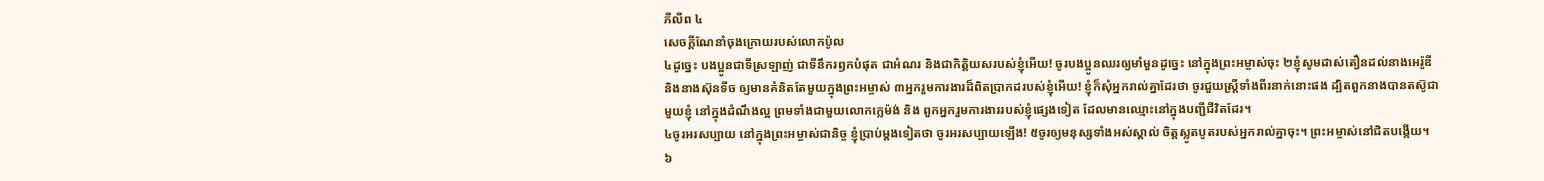ភីលីព ៤
សេចក្ដីណែនាំចុងក្រោយរបស់លោកប៉ូល
៤ដូច្នេះ បងប្អូនជាទីស្រឡាញ់ ជាទីនឹករឭកបំផុត ជាអំណរ និងជាកិត្ដិយសរបស់ខ្ញុំអើយ! ចូរបងប្អូនឈរឲ្យមាំមួនដូច្នេះ នៅក្នុងព្រះអម្ចាស់ចុះ ២ខ្ញុំសូមដាស់តឿនដល់នាងអេរ៉ូឌី និងនាងស៊ុនទីច ឲ្យមានគំនិតតែមួយក្នុងព្រះអម្ចាស់ ៣អ្នករួមការងារដ៏ពិតប្រាកដរបស់ខ្ញុំអើយ! ខ្ញុំក៏សុំអ្នករាល់គ្នាដែរថា ចូរជួយស្រ្តីទាំងពីរនាក់នោះផង ដ្បិតពួកនាងបានតស៊ូជាមួយខ្ញុំ នៅក្នុងដំណឹងល្អ ព្រមទាំងជាមួយលោកក្លេម៉ង់ និង ពួកអ្នករួមការងាររបស់ខ្ញុំផ្សេងទៀត ដែលមានឈ្មោះនៅក្នុងបញ្ជីជីវិតដែរ។
៤ចូរអរសប្បាយ នៅក្នុងព្រះអម្ចាស់ជានិច្ច ខ្ញុំប្រាប់ម្តងទៀតថា ចូរអរសប្បាយឡើង! ៥ចូរឲ្យមនុស្សទាំងអស់ស្គាល់ ចិត្ដស្លូតបូតរបស់អ្នករាល់គ្នាចុះ។ ព្រះអម្ចាស់នៅជិតបង្កើយ។
៦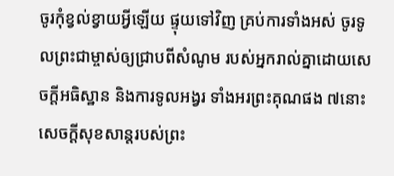ចូរកុំខ្វល់ខ្វាយអ្វីឡើយ ផ្ទុយទៅវិញ គ្រប់ការទាំងអស់ ចូរទូលព្រះជាម្ចាស់ឲ្យជ្រាបពីសំណូម របស់អ្នករាល់គ្នាដោយសេចក្ដីអធិស្ឋាន និងការទូលអង្វរ ទាំងអរព្រះគុណផង ៧នោះសេចក្ដីសុខសាន្តរបស់ព្រះ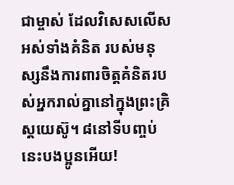ជាម្ចាស់ ដែលវិសេសលើសអស់ទាំងគំនិត របស់មនុស្សនឹងការពារចិត្តគំនិតរបស់អ្នករាល់គ្នានៅក្នុងព្រះគ្រិស្ដយេស៊ូ។ ៨នៅទីបញ្ចប់នេះបងប្អូនអើយ!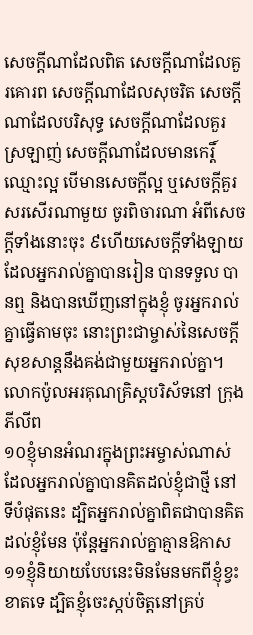សេចក្ដីណាដែលពិត សេចក្ដីណាដែលគួរគោរព សេចក្ដីណាដែលសុចរិត សេចក្ដីណាដែលបរិសុទ្ធ សេចក្ដីណាដែលគួរស្រឡាញ់ សេចក្ដីណាដែលមានកេរ្តិ៍ឈ្មោះល្អ បើមានសេចក្តីល្អ ឬសេចក្ដីគួរសរសើរណាមួយ ចូរពិចារណា អំពីសេចក្ដីទាំងនោះចុះ ៩ហើយសេចក្ដីទាំងឡាយ ដែលអ្នករាល់គ្នាបានរៀន បានទទួល បានឮ និងបានឃើញនៅក្នុងខ្ញុំ ចូរអ្នករាល់គ្នាធ្វើតាមចុះ នោះព្រះជាម្ចាស់នៃសេចក្ដីសុខសាន្តនឹងគង់ជាមួយអ្នករាល់គ្នា។
លោកប៉ូលអរគុណគ្រិស្តបរិស័ទនៅ ក្រុងភីលីព
១០ខ្ញុំមានអំណរក្នុងព្រះអម្ចាស់ណាស់ ដែលអ្នករាល់គ្នាបានគិតដល់ខ្ញុំជាថ្មី នៅទីបំផុតនេះ ដ្បិតអ្នករាល់គ្នាពិតជាបានគិតដល់ខ្ញុំមែន ប៉ុន្ដែអ្នករាល់គ្នាគ្មានឱកាស ១១ខ្ញុំនិយាយបែបនេះមិនមែនមកពីខ្ញុំខ្វះខាតទេ ដ្បិតខ្ញុំចេះស្កប់ចិត្តនៅគ្រប់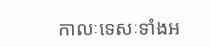កាលៈទេសៈទាំងអ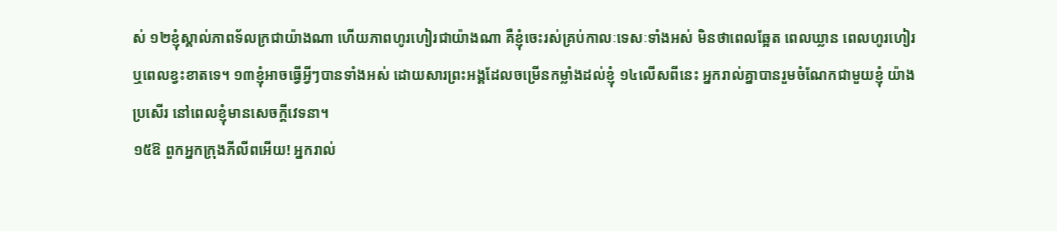ស់ ១២ខ្ញុំស្គាល់ភាពទ័លក្រជាយ៉ាងណា ហើយភាពហូរហៀរជាយ៉ាងណា គឺខ្ញុំចេះរស់គ្រប់កាលៈទេសៈទាំងអស់ មិនថាពេលឆ្អែត ពេលឃ្លាន ពេលហូរហៀរ ឬពេលខ្វះខាតទេ។ ១៣ខ្ញុំអាចធ្វើអ្វីៗបានទាំងអស់ ដោយសារព្រះអង្គដែលចម្រើនកម្លាំងដល់ខ្ញុំ ១៤លើសពីនេះ អ្នករាល់គ្នាបានរួមចំណែកជាមួយខ្ញុំ យ៉ាងប្រសើរ នៅពេលខ្ញុំមានសេចក្ដីវេទនា។
១៥ឱ ពួកអ្នកក្រុងភីលីពអើយ! អ្នករាល់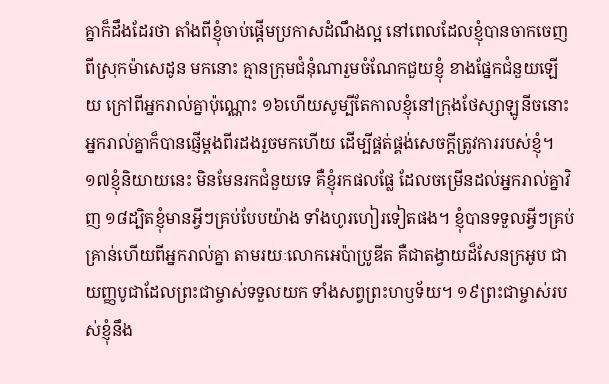គ្នាក៏ដឹងដែរថា តាំងពីខ្ញុំចាប់ផ្ដើមប្រកាសដំណឹងល្អ នៅពេលដែលខ្ញុំបានចាកចេញពីស្រុកម៉ាសេដូន មកនោះ គ្មានក្រុមជំនុំណារួមចំណែកជួយខ្ញុំ ខាងផ្នែកជំនួយឡើយ ក្រៅពីអ្នករាល់គ្នាប៉ុណ្ណោះ ១៦ហើយសូម្បីតែកាលខ្ញុំនៅក្រុងថែស្សាឡូនីចនោះ អ្នករាល់គ្នាក៏បានផ្ញើម្តងពីរដងរួចមកហើយ ដើម្បីផ្គត់ផ្គង់សេចក្ដីត្រូវការរបស់ខ្ញុំ។ ១៧ខ្ញុំនិយាយនេះ មិនមែនរកជំនួយទេ គឺខ្ញុំរកផលផ្លែ ដែលចម្រើនដល់អ្នករាល់គ្នាវិញ ១៨ដ្បិតខ្ញុំមានអ្វីៗគ្រប់បែបយ៉ាង ទាំងហូរហៀរទៀតផង។ ខ្ញុំបានទទួលអ្វីៗគ្រប់គ្រាន់ហើយពីអ្នករាល់គ្នា តាមរយៈលោកអេប៉ាប្រូឌីត គឺជាតង្វាយដ៏សែនក្រអូប ជាយញ្ញបូជាដែលព្រះជាម្ចាស់ទទួលយក ទាំងសព្វព្រះហឫទ័យ។ ១៩ព្រះជាម្ចាស់របស់ខ្ញុំនឹង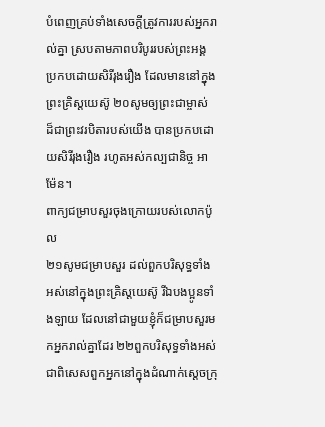បំពេញគ្រប់ទាំងសេចក្ដីត្រូវការរបស់អ្នករាល់គ្នា ស្របតាមភាពបរិបូររបស់ព្រះអង្គ ប្រកបដោយសិរីរុងរឿង ដែលមាននៅក្នុងព្រះគ្រិស្ដយេស៊ូ ២០សូមឲ្យព្រះជាម្ចាស់ ដ៏ជាព្រះវរបិតារបស់យើង បានប្រកបដោយសិរីរុងរឿង រហូតអស់កល្បជានិច្ច អាម៉ែន។
ពាក្យជម្រាបសួរចុងក្រោយរបស់លោកប៉ូល
២១សូមជម្រាបសួរ ដល់ពួកបរិសុទ្ធទាំងអស់នៅក្នុងព្រះគ្រិស្ដយេស៊ូ រីឯបងប្អូនទាំងឡាយ ដែលនៅជាមួយខ្ញុំក៏ជម្រាបសួរមកអ្នករាល់គ្នាដែរ ២២ពួកបរិសុទ្ធទាំងអស់ ជាពិសេសពួកអ្នកនៅក្នុងដំណាក់ស្ដេចក្រុ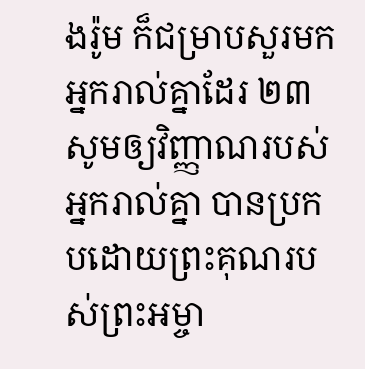ងរ៉ូម ក៏ជម្រាបសួរមកអ្នករាល់គ្នាដែរ ២៣សូមឲ្យវិញ្ញាណរបស់អ្នករាល់គ្នា បានប្រកបដោយព្រះគុណរបស់ព្រះអម្ចា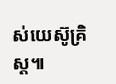ស់យេស៊ូគ្រិស្ដ៕